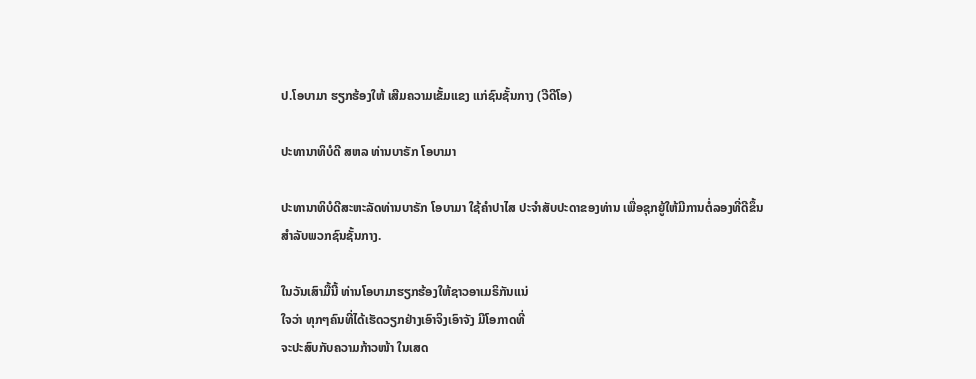ປ.ໂອບາມາ ຮຽກຮ້ອງໃຫ້ ເສີມຄວາມເຂັ້ມແຂງ ແກ່ຊົນຊັ້ນກາງ (ວີດີໂອ)

ປະທານາທິບໍດີ ສຫລ ທ່ານບາຣັກ ໂອບາມາ

ປະທານາທິບໍດີສະຫະລັດທ່ານບາຣັກ ໂອບາມາ ໃຊ້ຄຳປາໄສ ປະຈຳສັບປະດາຂອງທ່ານ ເພື່ອຊຸກຍູ້ໃຫ້ມີການຕໍ່ລອງທີ່ດີຂຶ້ນ
ສຳລັບພວກຊົນຊັ້ນກາງ.

ໃນວັນເສົາມື້ນີ້ ທ່ານໂອບາມາຮຽກຮ້ອງໃຫ້ຊາວອາເມຣິກັນແນ່
ໃຈວ່າ ທຸກໆຄົນທີ່ໄດ້ເຮັດວຽກຢ່າງເອົາຈິງເອົາຈັງ ມີໂອກາດທີ່
ຈະປະສົບກັບຄວາມກ້າວໜ້າ ໃນເສດ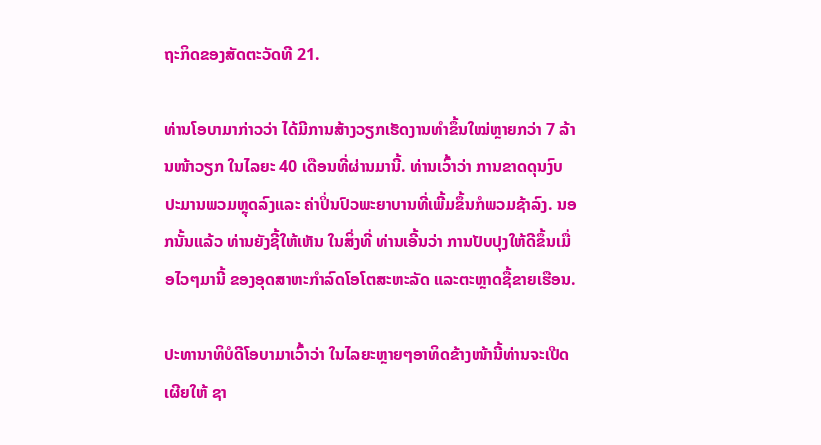ຖະກິດຂອງສັດຕະວັດທີ 21.

ທ່ານໂອບາມາກ່າວວ່າ ໄດ້ມີການສ້າງວຽກເຮັດງານທຳຂຶ້ນໃໝ່ຫຼາຍກວ່າ 7 ລ້ານໜ້າວຽກ ໃນໄລຍະ 40 ເດືອນທີ່ຜ່ານມານີ້. ທ່ານເວົ້າວ່າ ການຂາດດຸນງົບປະມານພວມຫຼຸດລົງແລະ ຄ່າປິ່ນປົວພະຍາບານທີ່ເພີ້ມຂຶ້ນກໍພວມຊ້າລົງ. ນອກນັ້ນແລ້ວ ທ່ານຍັງຊີ້ໃຫ້ເຫັນ ໃນສິ່ງທີ່ ທ່ານເອີ້ນວ່າ ການປັບປຸງໃຫ້ດີຂຶ້ນເມື່ອໄວໆມານີ້ ຂອງອຸດສາຫະກຳລົດໂອໂຕສະຫະລັດ ແລະຕະຫຼາດຊື້ຂາຍເຮືອນ.

ປະທານາທິບໍດີໂອບາມາເວົ້າວ່າ ໃນໄລຍະຫຼາຍໆອາທິດຂ້າງໜ້ານີ້ທ່ານຈະເປີດເຜີຍໃຫ້ ຊາ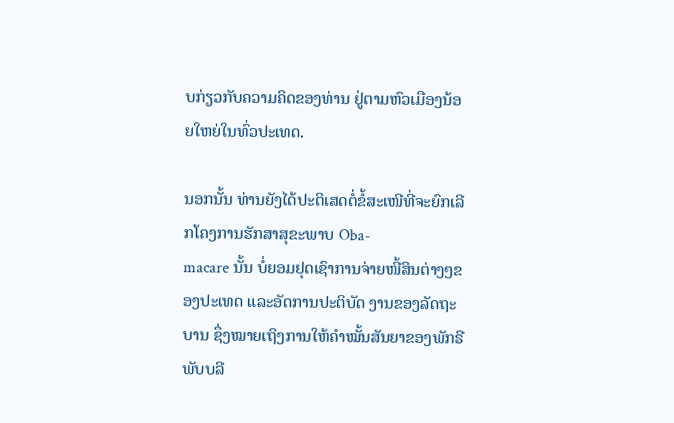ບກ່ຽວກັບຄວາມຄິດຂອງທ່ານ ຢູ່ຕາມຫົວເມືອງນ້ອຍໃຫຍ່ໃນທົ່ວປະເທດ.

ນອກນັ້ນ ທ່ານຍັງໄດ້ປະຕິເສດຕໍ່ຂໍ້ສະເໜີທີ່ຈະຍົກເລີກໂຄງການຮັກສາສຸຂະພາບ Oba-
macare ນັ້ນ ບໍ່ຍອມຢຸດເຊົາການຈ່າຍໜີ້ສິນຕ່າງໆຂອງປະເທດ ແລະອັດການປະຕິບັດ ງານຂອງລັດຖະບານ ຊຶ່ງໝາຍເຖິງການໃຫ້ຄຳໝັ້ນສັນຍາຂອງພັກຣີພັບບລີ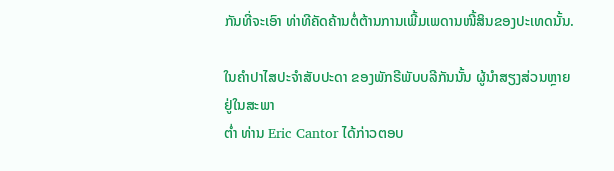ກັນທີ່ຈະເອົາ ທ່າທີຄັດຄ້ານຕໍ່ຕ້ານການເພີ້ມເພດານໜີ້ສິນຂອງປະເທດນັ້ນ.

ໃນຄຳປາໄສປະຈຳສັບປະດາ ຂອງພັກຣີພັບບລີກັນນັ້ນ ຜູ້ນຳສຽງສ່ວນຫຼາຍຢູ່ໃນສະພາ
ຕໍ່າ ທ່ານ Eric Cantor ໄດ້ກ່າວຕອບ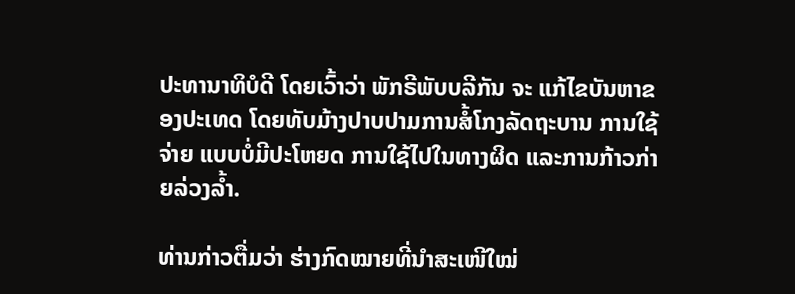ປະທານາທິບໍດີ ໂດຍເວົ້າວ່າ ພັກຣີພັບບລີກັນ ຈະ ແກ້ໄຂບັນຫາຂອງປະເທດ ໂດຍທັບມ້າງປາບປາມການສໍ້ໂກງລັດຖະບານ ການໃຊ້ຈ່າຍ ແບບບໍ່ມີປະໂຫຍດ ການໃຊ້ໄປໃນທາງຜິດ ແລະການກ້າວກ່າຍລ່ວງລໍ້າ.

ທ່ານກ່າວຕື່ມວ່າ ຮ່າງກົດໝາຍທີ່ນຳສະເໜີໃໝ່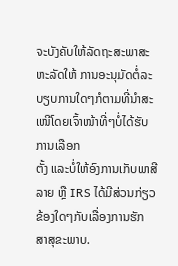ຈະບັງຄັບໃຫ້ລັດຖະສະພາສະຫະລັດໃຫ້ ການອະນຸມັດຕໍ່ລະບຽບການໃດໆກໍຕາມທີ່ນຳສະເໜີໂດຍເຈົ້າໜ້າທີ່ໆບໍ່ໄດ້ຮັບການເລືອກ
ຕັ້ງ ແລະບໍ່ໃຫ້ອົງການເກັບພາສີລາຍ ຫຼື IRS ໄດ້ມີສ່ວນກ່ຽວຂ້ອງໃດໆກັບເລື່ອງການຮັກ
ສາສຸຂະພາບ.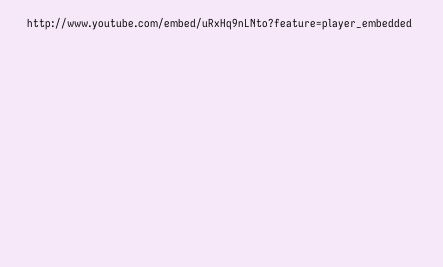http://www.youtube.com/embed/uRxHq9nLNto?feature=player_embedded